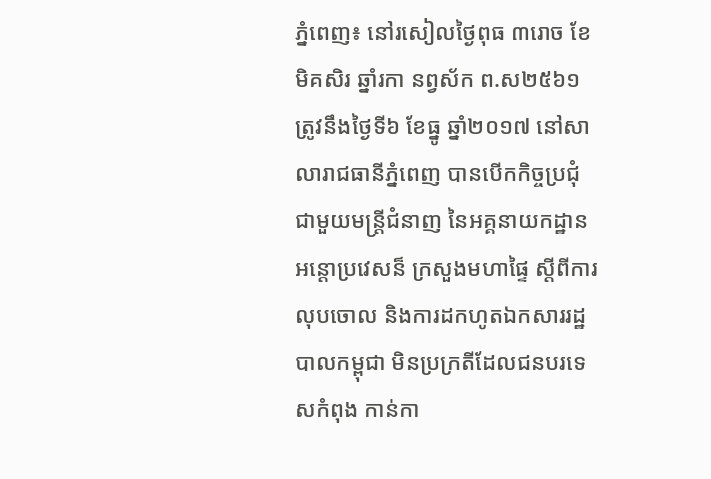ភ្នំពេញ៖ នៅរសៀលថ្ងៃពុធ ៣រោច ខែមិគសិរ ឆ្នាំរកា នព្វស័ក ព.ស២៥៦១ ត្រូវនឹងថ្ងៃទី៦ ខែធ្នូ ឆ្នាំ២០១៧ នៅសាលារាជធានីភ្នំពេញ បានបើកកិច្ចប្រជុំ ជាមួយមន្ដ្រីជំនាញ នៃអគ្គនាយកដ្ឋានអន្ដោប្រវេសន៏ ក្រសួងមហាផ្ទៃ ស្ដីពីការលុបចោល និងការដកហូតឯកសាររដ្ឋបាលកម្ពុជា មិនប្រក្រតីដែលជនបរទេសកំពុង កាន់កា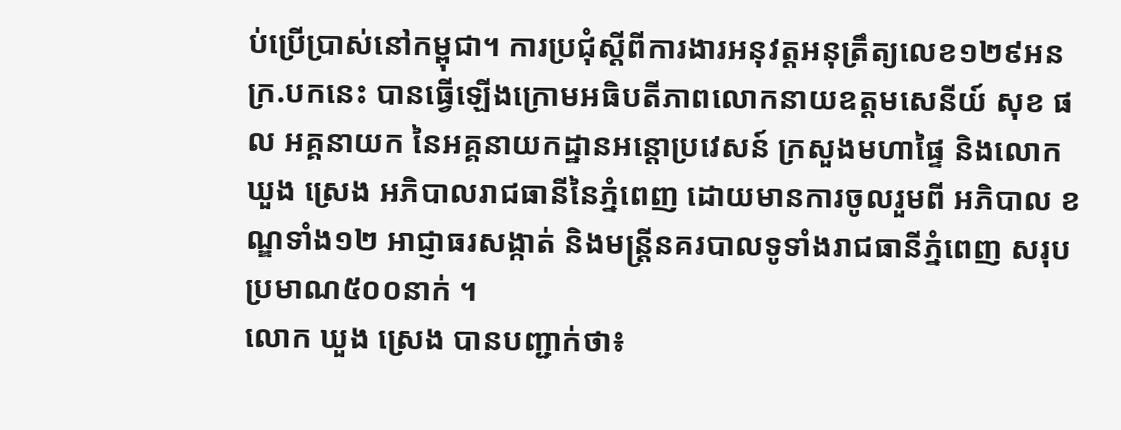ប់ប្រើប្រាស់នៅកម្ពុជា។ ការប្រជុំស្តីពីការងារអនុវត្តអនុត្រឹត្យលេខ១២៩អនក្រ.បកនេះ បានធ្វើឡើងក្រោមអធិបតីភាពលោកនាយឧត្តមសេនីយ៍ សុខ ផល អគ្គនាយក នៃអគ្គនាយកដ្ឋានអន្តោប្រវេសន៍ ក្រសួងមហាផ្ទៃ និងលោក ឃួង ស្រេង អភិបាលរាជធានីនៃភ្នំពេញ ដោយមានការចូលរួមពី អភិបាល ខណ្ឌទាំង១២ អាជ្ញាធរសង្កាត់ និងមន្រ្តីនគរបាលទូទាំងរាជធានីភ្នំពេញ សរុបប្រមាណ៥០០នាក់ ។
លោក ឃួង ស្រេង បានបញ្ជាក់ថា៖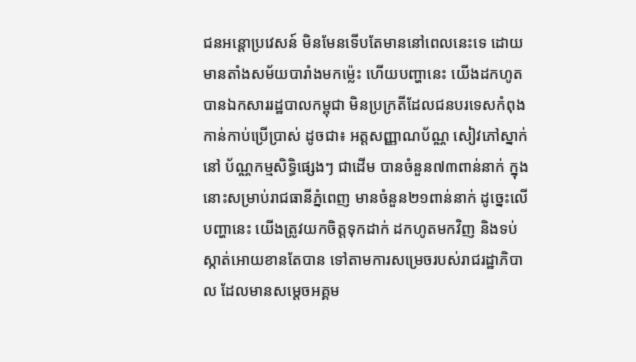ជនអន្តោប្រវេសន៍ មិនមែនទើបតែមាននៅពេលនេះទេ ដោយមានតាំងសម័យបារាំងមកម្ល៉េះ ហើយបញ្ហានេះ យើងដកហូតបានឯកសាររដ្ឋបាលកម្ពុជា មិនប្រក្រតីដែលជនបរទេសកំពុងកាន់កាប់ប្រើប្រាស់ ដូចជា៖ អត្តសញ្ញាណប័ណ្ណ សៀវភៅស្នាក់នៅ ប័ណ្ណកម្មសិទ្ធិផ្សេងៗ ជាដើម បានចំនួន៧៣ពាន់នាក់ ក្នុងនោះសម្រាប់រាជធានីភ្នំពេញ មានចំនួន២១ពាន់នាក់ ដូច្នេះលើបញ្ហានេះ យើងត្រូវយកចិត្តទុកដាក់ ដកហូតមកវិញ និងទប់ស្កាត់អោយខានតែបាន ទៅតាមការសម្រេចរបស់រាជរដ្ឋាភិបាល ដែលមានសម្ដេចអគ្គម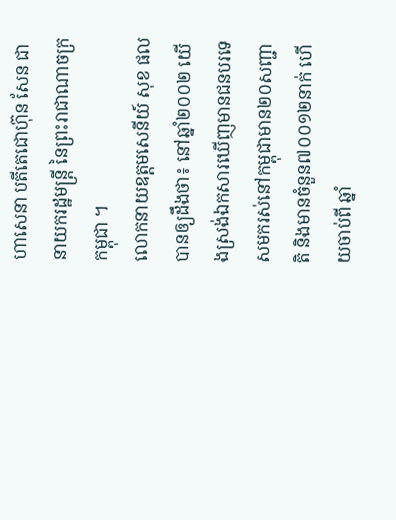ហាសេនា បតីតេជោហ៊ុន សែន ជានាយករដ្ឋមន្ដ្រី នៃព្រះរាជាណាចក្រកម្ពុជា ។
លោកនាយឧត្តមសេនីយ៍ សុខ ផល បានឲ្យដឹងថា៖ នៅឆ្នាំ២០០២ យើងស្រង់ឯកសារឃើញមានជនបរទេសមករស់នៅកម្ពុជាមាន២០សញ្ជាតិ និងមានចំនួន៧០០១២នាក់ ហើយចាប់ពី ឆ្នាំ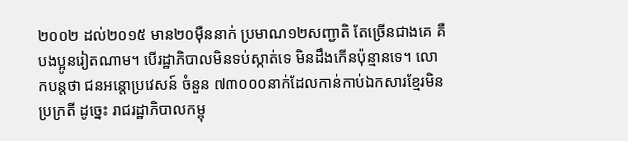២០០២ ដល់២០១៥ មាន២០ម៉ឺននាក់ ប្រមាណ១២សញ្ជាតិ តែច្រើនជាងគេ គឺបងប្អូនរៀតណាម។ បើរដ្ឋាភិបាលមិនទប់ស្កាត់ទេ មិនដឹងកើនប៉ុន្មានទេ។ លោកបន្តថា ជនអន្តោប្រវេសន៍ ចំនួន ៧៣០០០នាក់ដែលកាន់កាប់ឯកសារខ្មែរមិនប្រក្រតី ដូច្នេះ រាជរដ្ឋាភិបាលកម្ពុ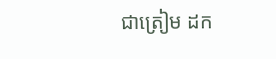ជាត្រៀម ដក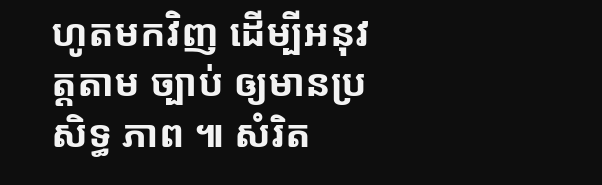ហូតមកវិញ ដើម្បីអនុវត្ដតាម ច្បាប់ ឲ្យមានប្រសិទ្ធ ភាព ៕ សំរិត